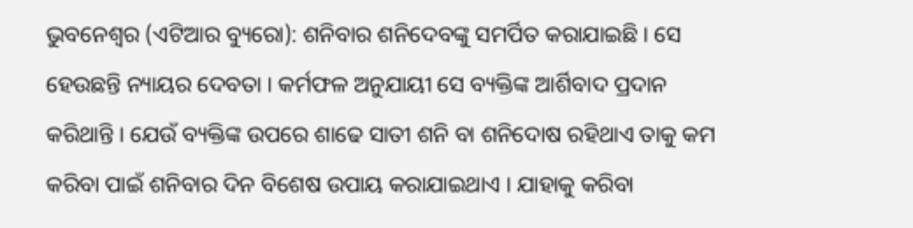ଭୁବନେଶ୍ୱର (ଏଟିଆର ବ୍ୟୁରୋ): ଶନିବାର ଶନିଦେବଙ୍କୁ ସମର୍ପିତ କରାଯାଇଛି । ସେ ହେଉଛନ୍ତି ନ୍ୟାୟର ଦେବତା । କର୍ମଫଳ ଅନୁଯାୟୀ ସେ ବ୍ୟକ୍ତିଙ୍କ ଆର୍ଶିବାଦ ପ୍ରଦାନ କରିଥାନ୍ତି । ଯେଉଁ ବ୍ୟକ୍ତିଙ୍କ ଉପରେ ଶାଢେ ସାତୀ ଶନି ବା ଶନିଦୋଷ ରହିଥାଏ ତାକୁ କମ କରିବା ପାଇଁ ଶନିବାର ଦିନ ବିଶେଷ ଉପାୟ କରାଯାଇଥାଏ । ଯାହାକୁ କରିବା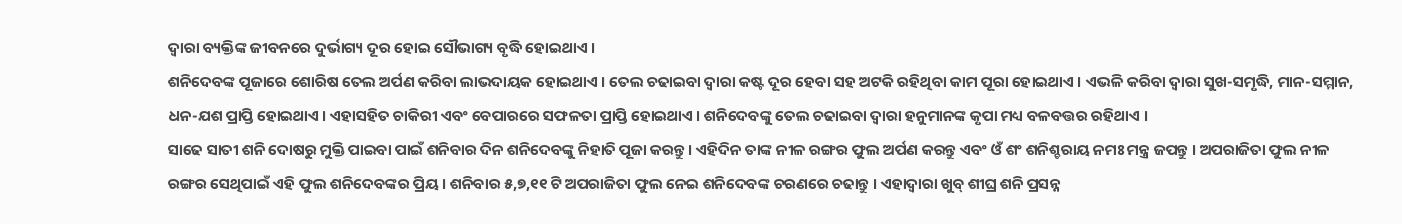ଦ୍ୱାରା ବ୍ୟକ୍ତିଙ୍କ ଜୀବନରେ ଦୁର୍ଭାଗ୍ୟ ଦୂର ହୋଇ ସୌଭାଗ୍ୟ ବୃଦ୍ଧି ହୋଇଥାଏ ।
ଶନିଦେବଙ୍କ ପୂଜାରେ ଶୋରିଷ ତେଲ ଅର୍ପଣ କରିବା ଲାଭଦାୟକ ହୋଇଥାଏ । ତେଲ ଚଢାଇବା ଦ୍ୱାରା କଷ୍ଟ ଦୂର ହେବା ସହ ଅଟକି ରହିଥିବା କାମ ପୂରା ହୋଇଥାଏ । ଏଭଳି କରିବା ଦ୍ୱାରା ସୁଖ-ସମୃଦ୍ଧି, ମାନ-ସମ୍ମାନ, ଧନ-ଯଶ ପ୍ରାପ୍ତି ହୋଇଥାଏ । ଏହାସହିତ ଚାକିରୀ ଏବଂ ବେପାରରେ ସଫଳତା ପ୍ରାପ୍ତି ହୋଇଥାଏ । ଶନିଦେବଙ୍କୁ ତେଲ ଚଢାଇବା ଦ୍ୱାରା ହନୁମାନଙ୍କ କୃପା ମଧ୍ୟ ବଳବତ୍ତର ରହିଥାଏ ।
ସାଢେ ସାତୀ ଶନି ଦୋଷରୁ ମୁକ୍ତି ପାଇବା ପାଇଁ ଶନିବାର ଦିନ ଶନିଦେବଙ୍କୁ ନିହାତି ପୂଜା କରନ୍ତୁ । ଏହିଦିନ ତାଙ୍କ ନୀଳ ରଙ୍ଗର ଫୁଲ ଅର୍ପଣ କରନ୍ତୁ ଏବଂ ଓଁ ଶଂ ଶନିଶ୍ଚରାୟ ନମଃ ମନ୍ତ୍ର ଜପନ୍ତୁ । ଅପରାଜିତା ଫୁଲ ନୀଳ ରଙ୍ଗର ସେଥିପାଇଁ ଏହି ଫୁଲ ଶନିଦେବଙ୍କର ପ୍ରିୟ । ଶନିବାର ୫,୭,୧୧ ଟି ଅପରାଜିତା ଫୁଲ ନେଇ ଶନିଦେବଙ୍କ ଚରଣରେ ଚଢାନ୍ତୁ । ଏହାଦ୍ୱାରା ଖୁବ୍ ଶୀଘ୍ର ଶନି ପ୍ରସନ୍ନ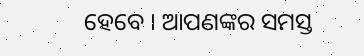ହେବେ । ଆପଣଙ୍କର ସମସ୍ତ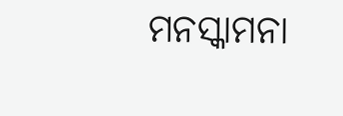ମନସ୍କାମନା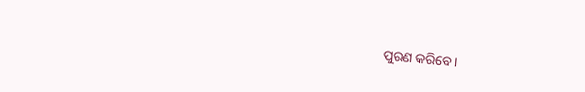ପୁରଣ କରିବେ ।